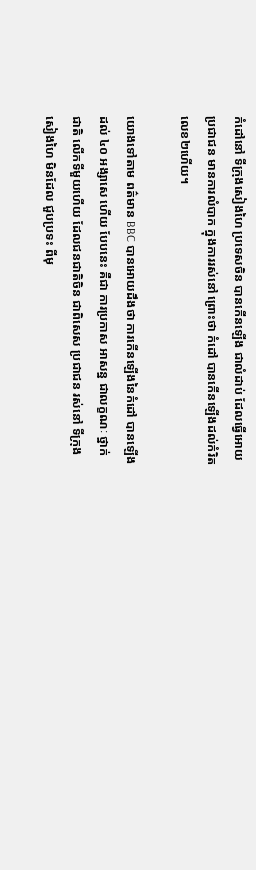កំដៅនៅ ទីក្រុងសៀងហៃ ប្រទេសចិន បានកើនឡើង ជាលំដាប់ ដែលធ្វើអោយ ប្រជាជន មានការលំបាក ក្នុងការរស់នៅ ព្រោះថា កំដៅ បានកើនឡើងដល់កំរិត លេខ២ហើយ។

យោងទៅតាម ពត៌មាន BBC បានអោយដឹងថា ការកើនឡើងនៃកំដៅ បានឡើងដល់ ៤០ អង្សាសេ ហើយ បែបនេះ គឺជា ការប្រកាស អាសន្ន ជាលក្ខណៈ ថ្នាក់ជាតិ លើកទីមួយហើយ ដែលជនជាតិចិន ជាពិសេស ប្រជាជន រស់នៅ ទីក្រុងសៀងហៃ មិនដែល ជួបប្រទះ ពីមុ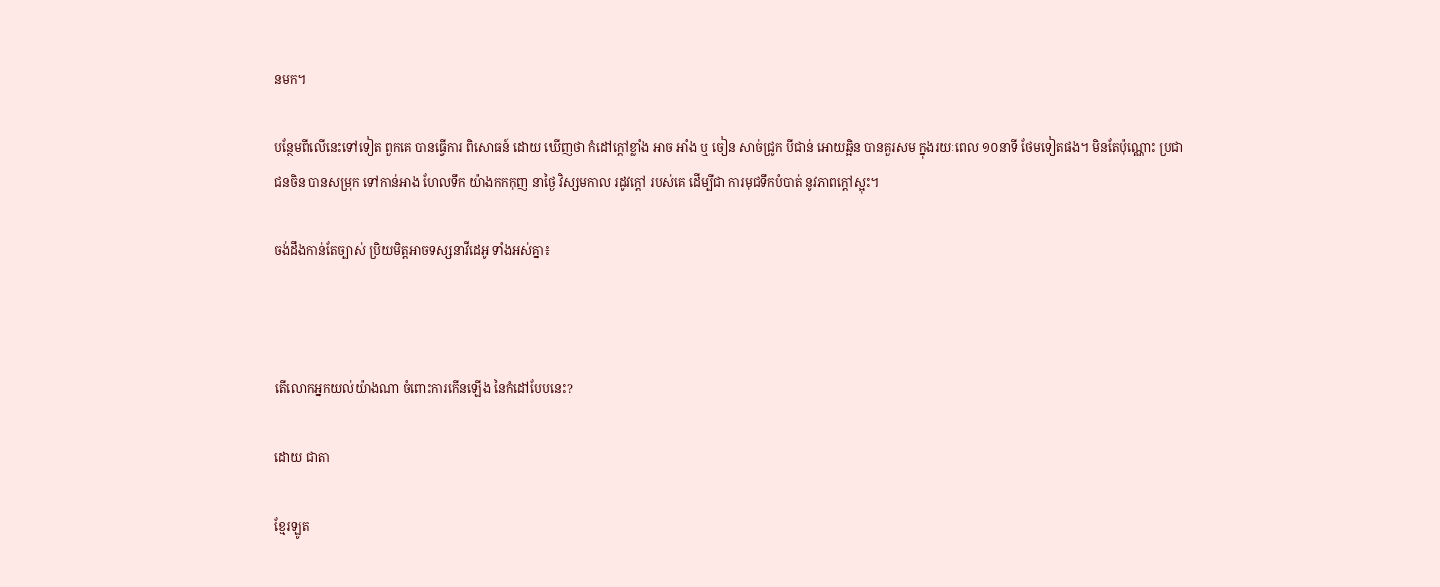នមក។

បន្ថែមពីលើនេះទៅទៀត ពួកគេ បានធ្វើការ ពិសោធន៍ ដោយ ឃើញថា កំដៅក្ដៅខ្លាំង អាច អាំង ឬ ចៀន សាច់ជ្រូក បីជាន់ អោយឆ្អិន បានគួរសម ក្នុងរយៈពេល ១០នាទី ថែមទៀតផង។ មិនតែប៉ុណ្ណោះ ប្រជាជនចិន បានសម្រុក ទៅកាន់អាង ហែលទឹក យ៉ាងកកកុញ នាថ្ងៃ វិស្សមកាល រដូវក្ដៅ របស់គេ ដើម្បីជា ការមុជទឹកបំបាត់ នូវភាពក្ដៅស្អុះ។

ចង់ដឹងកាន់តែច្បាស់ ប្រិយមិត្តអាចទស្សនាវីដេអូ ទាំងអស់គ្នា៖



តើលោកអ្នកយល់យ៉ាងណា ចំពោះការកើនឡើង នៃកំដៅបែបនេះ?

ដោយ ជាតា

ខ្មែរឡូត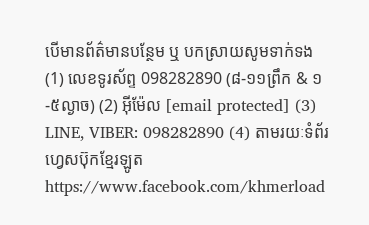បើមានព័ត៌មានបន្ថែម ឬ បកស្រាយសូមទាក់ទង (1) លេខទូរស័ព្ទ 098282890 (៨-១១ព្រឹក & ១-៥ល្ងាច) (2) អ៊ីម៉ែល [email protected] (3) LINE, VIBER: 098282890 (4) តាមរយៈទំព័រហ្វេសប៊ុកខ្មែរឡូត https://www.facebook.com/khmerload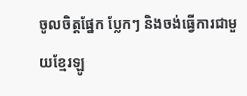ចូលចិត្តផ្នែក ប្លែកៗ និងចង់ធ្វើការជាមួយខ្មែរឡូ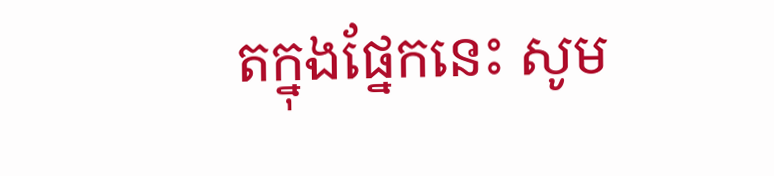តក្នុងផ្នែកនេះ សូម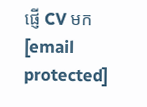ផ្ញើ CV មក [email protected]